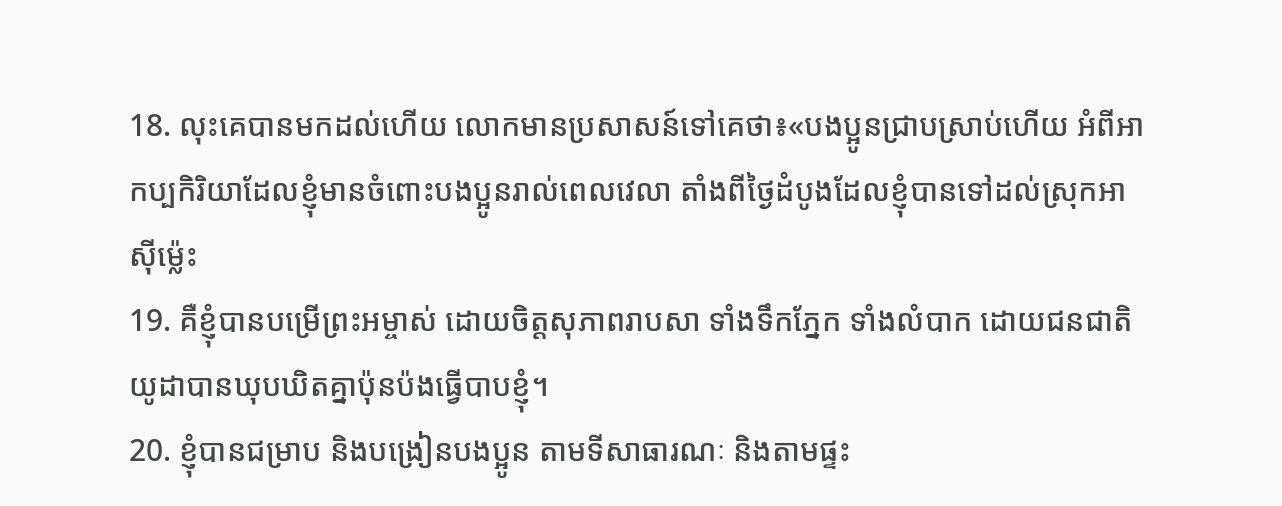18. លុះគេបានមកដល់ហើយ លោកមានប្រសាសន៍ទៅគេថា៖«បងប្អូនជ្រាបស្រាប់ហើយ អំពីអាកប្បកិរិយាដែលខ្ញុំមានចំពោះបងប្អូនរាល់ពេលវេលា តាំងពីថ្ងៃដំបូងដែលខ្ញុំបានទៅដល់ស្រុកអាស៊ីម៉្លេះ
19. គឺខ្ញុំបានបម្រើព្រះអម្ចាស់ ដោយចិត្តសុភាពរាបសា ទាំងទឹកភ្នែក ទាំងលំបាក ដោយជនជាតិយូដាបានឃុបឃិតគ្នាប៉ុនប៉ងធ្វើបាបខ្ញុំ។
20. ខ្ញុំបានជម្រាប និងបង្រៀនបងប្អូន តាមទីសាធារណៈ និងតាមផ្ទះ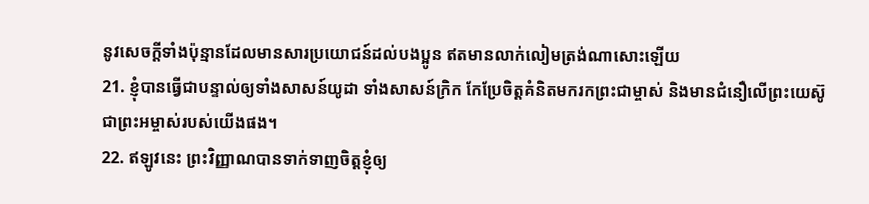នូវសេចក្ដីទាំងប៉ុន្មានដែលមានសារប្រយោជន៍ដល់បងប្អូន ឥតមានលាក់លៀមត្រង់ណាសោះឡើយ
21. ខ្ញុំបានធ្វើជាបន្ទាល់ឲ្យទាំងសាសន៍យូដា ទាំងសាសន៍ក្រិក កែប្រែចិត្តគំនិតមករកព្រះជាម្ចាស់ និងមានជំនឿលើព្រះយេស៊ូជាព្រះអម្ចាស់របស់យើងផង។
22. ឥឡូវនេះ ព្រះវិញ្ញាណបានទាក់ទាញចិត្តខ្ញុំឲ្យ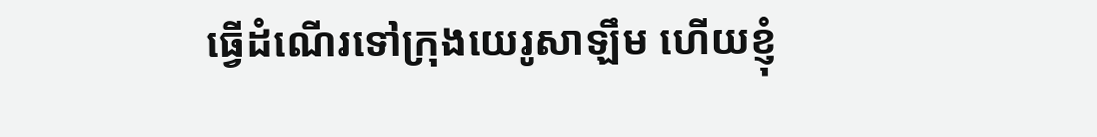ធ្វើដំណើរទៅក្រុងយេរូសាឡឹម ហើយខ្ញុំ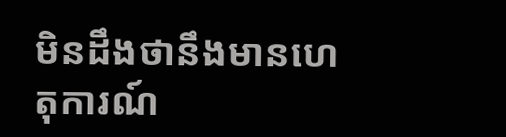មិនដឹងថានឹងមានហេតុការណ៍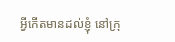អ្វីកើតមានដល់ខ្ញុំ នៅក្រុ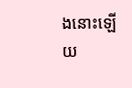ងនោះឡើយ